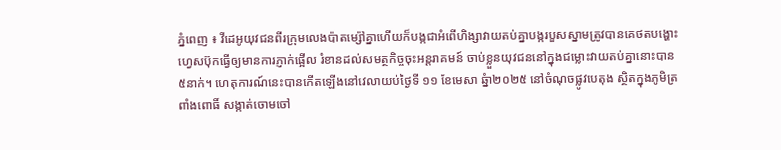ភ្នំពេញ ៖ វីដេអូយុវជនពីរក្រុមលេងប៉ាតម្ស៉ៅគ្នាហើយក៏បង្កជាអំពើហិង្សាវាយតប់គ្នាបង្ករបួសស្នាមត្រូវបានគេថតបង្ហោះហ្វេសប៊ុកធ្វើឲ្យមានការភ្ញាក់ផ្អើល រំខានដល់សមត្ថកិច្ចចុះអន្តរាគមន៍ ចាប់ខ្លួនយុវជននៅក្នុងជម្លោះវាយតប់គ្នានោះបាន៥នាក់។ ហេតុការណ៍នេះបានកើតឡើងនៅវេលាយប់ថ្ងៃទី ១១ ខែមេសា ឆ្នំា២០២៥ នៅចំណុចផ្លូវបេតុង ស្ថិតក្នុងភូមិត្រពាំងពោធិ៍ សង្កាត់ចោមចៅ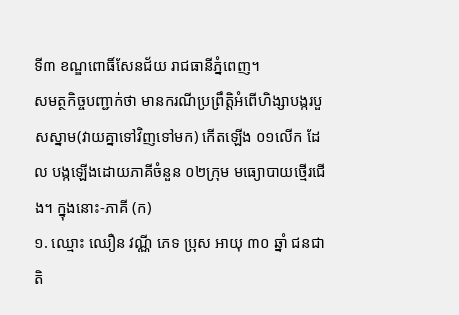ទី៣ ខណ្ឌពោធិ៍សែនជ័យ រាជធានីភ្នំពេញ។
សមត្ថកិច្ចបញ្ជាក់ថា មានករណីប្រព្រឹត្តិអំពើហិង្សាបង្ករបួសស្នាម(វាយគ្នាទៅវិញទៅមក) កើតឡើង ០១លើក ដែល បង្កឡើងដោយភាគីចំនួន ០២ក្រុម មធ្យោបាយថ្មើរជើង។ ក្នុងនោះ-ភាគី (ក)
១. ឈ្មោះ ឈឿន វណ្ណី ភេទ ប្រុស អាយុ ៣០ ឆ្នាំ ជនជាតិ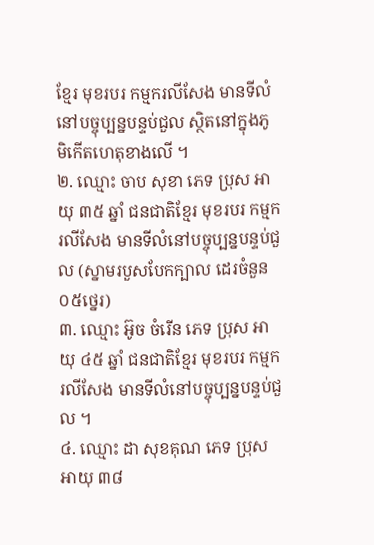ខ្មែរ មុខរបរ កម្មករលីសែង មានទីលំនៅបច្ចុប្បន្នបន្ទប់ជួល ស្ថិតនៅក្នុងភូមិកើតហេតុខាងលើ ។
២. ឈ្មោះ ចាប សុខា ភេទ ប្រុស អាយុ ៣៥ ឆ្នាំ ជនជាតិខ្មែរ មុខរបរ កម្មករលីសែង មានទីលំនៅបច្ចុប្បន្នបន្ទប់ជួល (ស្នាមរបួសបែកក្បាល ដេរចំនួន ០៥ថ្នេរ)
៣. ឈ្មោះ អ៊ូច ចំរើន ភេទ ប្រុស អាយុ ៤៥ ឆ្នាំ ជនជាតិខ្មែរ មុខរបរ កម្មករលីសែង មានទីលំនៅបច្ចុប្បន្នបន្ទប់ជួល ។
៤. ឈ្មោះ ដា សុខគុណ ភេទ ប្រុស អាយុ ៣៨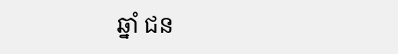ឆ្នាំ ជន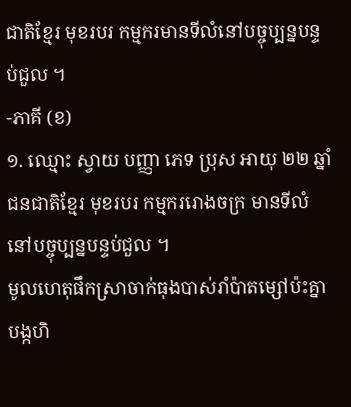ជាតិខ្មែរ មុខរបរ កម្មករមានទីលំនៅបច្ចុប្បន្នបន្ទប់ជួល ។
-ភាគី (ខ)
១. ឈ្មោះ ស្វាយ បញ្ញា ភេទ ប្រុស អាយុ ២២ ឆ្នាំ ជនជាតិខ្មែរ មុខរបរ កម្មកររោងចក្រ មានទីលំនៅបច្ចុប្បន្នបន្ទប់ជួល ។
មូលហេតុផឹកស្រាចាក់ធុងបាស់រាំប៉ាតម្សៅប៉ះគ្នាបង្កហិ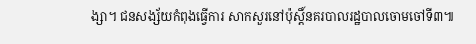ង្សា។ ជនសង្ស័យកំពុងធ្វើការ សាកសួរនៅប៉ុស្ដិ៍នគរបាលរដ្ឋបាលចោមចៅទី៣៕